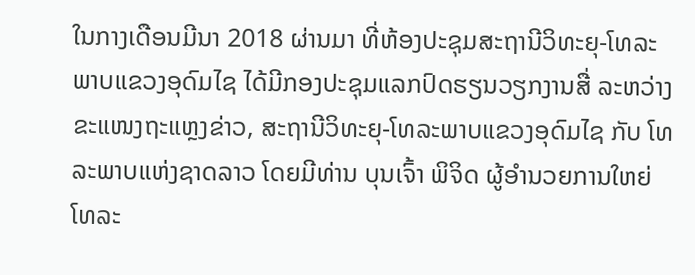ໃນກາງເດືອນມີນາ 2018 ຜ່ານມາ ທີ່ຫ້ອງປະຊຸມສະຖານີວິທະຍຸ-ໂທລະພາບແຂວງອຸດົມໄຊ ໄດ້ມີກອງປະຊຸມແລກປົດຮຽນວຽກງານສື່ ລະຫວ່າງ ຂະແໜງຖະແຫຼງຂ່າວ, ສະຖານີວິທະຍຸ-ໂທລະພາບແຂວງອຸດົມໄຊ ກັບ ໂທລະພາບແຫ່ງຊາດລາວ ໂດຍມີທ່ານ ບຸນເຈົ້າ ພິຈິດ ຜູ້ອຳນວຍການໃຫຍ່ໂທລະ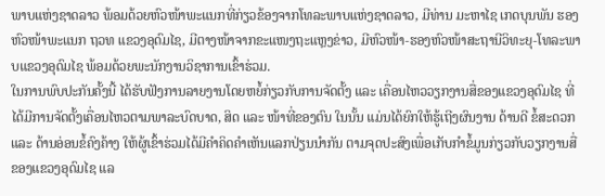ພາບແຫ່ງຊາດລາວ ພ້ອມດ້ວຍຫົວໜ້າພະແນກທີ່ກ່ຽວຂ້ອງຈາກໂທລະພາບແຫ່ງຊາດລາວ, ມີທ່ານ ມະຫາໄຊ ເກດບຸນພັນ ຮອງຫົວໜ້າພະແນກ ຖວທ ແຂວງອຸດົມໄຊ, ມີຕາງໜ້າຈາກຂະແໜງຖະແຫຼງຂ່າວ, ມີຫົວໜ້າ-ຮອງຫົວໜ້າສະຖານີວິທະຍຸ-ໂທລະພາບແຂວງອຸດົມໄຊ ພ້ອມດ້ວຍພະນັກງານວິຊາການເຂົ້າຮ່ວມ.
ໃນການພົບປະກັນຄັ້ງນີ້ ໄດ້ຮັບຟັງການລາຍງານໂດຍຫຍໍ້ກ່ຽວກັບການຈັດຕັ້ງ ແລະ ເຄື່ອນໄຫວວຽກງານສື່ຂອງແຂວງອຸດົມໄຊ ທີ່ໄດ້ມີການຈັດຕັ້ງເຄື່ອນໄຫວຕາມພາລະບົດບາດ, ສິດ ແລະ ໜ້າທີ່ຂອງຕົນ ໃນນັ້ນ ແມ່ນໄດ້ຍົກໃຫ້ຮູ້ເຖີງຜົນງານ ດ້ານດີ ຂໍ້ສະດວກ ແລະ ດ້ານອ່ອນຂໍ້ຄົງຄ້າງ ໃຫ້ຜູ້ເຂົ້າຮ່ວມໄດ້ມີຄຳຄິດຄຳເຫັນແລກປ່ຽນນຳກັນ ຕາມຈຸດປະສົງເພື່ອເກັບກຳຂໍ້ມູນກ່ຽວກັບວຽກງານສື່ຂອງແຂວງອຸດົມໄຊ ແລ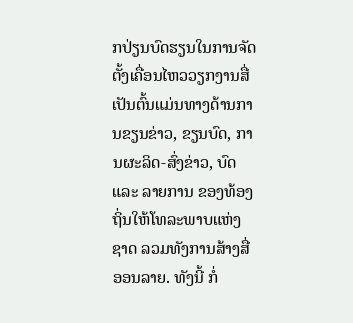ກປ່ຽນບົດຮຽນໃນການຈັດຕັ້ງເຄື່ອນໄຫວວຽກງານສື່ ເປັນຕົ້ນແມ່ນທາງດ້ານການຂຽນຂ່າວ, ຂຽນບົດ, ການຜະລິດ-ສົ່ງຂ່າວ, ບົດ ແລະ ລາຍການ ຂອງທ້ອງຖິ່ນໃຫ້ໂທລະພາບແຫ່ງຊາດ ລວມທັງການສ້າງສື່ອອນລາຍ. ທັງນີ້ ກໍ່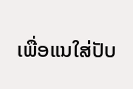ເພື່ອແນໃສ່ປັບ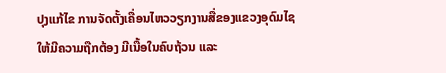ປຸງແກ້ໄຂ ການຈັດຕັ້ງເຄື່ອນໄຫວວຽກງານສື່ຂອງແຂວງອຸດົມໄຊ ໃຫ້ມີຄວາມຖືກຕ້ອງ ມີເນື້ອໃນຄົບຖ້ວນ ແລະ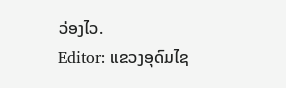ວ່ອງໄວ.
Editor: ແຂວງອຸດົມໄຊ